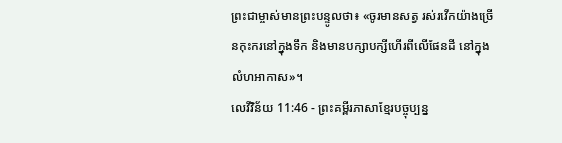ព្រះជាម្ចាស់មានព្រះបន្ទូលថា៖ «ចូរមានសត្វ រស់រវើកយ៉ាងច្រើនកុះករនៅក្នុងទឹក និងមានបក្សាបក្សីហើរពីលើផែនដី នៅក្នុងលំហអាកាស»។
លេវីវិន័យ 11:46 - ព្រះគម្ពីរភាសាខ្មែរបច្ចុប្បន្ន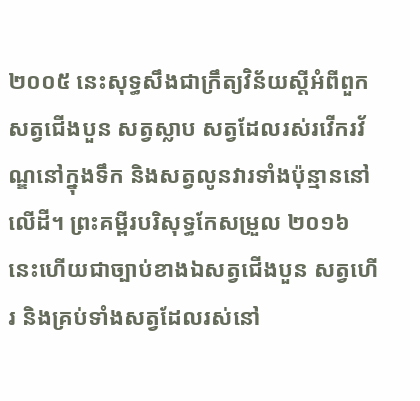២០០៥ នេះសុទ្ធសឹងជាក្រឹត្យវិន័យស្ដីអំពីពួកសត្វជើងបួន សត្វស្លាប សត្វដែលរស់រវើករវ័ណ្ឌនៅក្នុងទឹក និងសត្វលូនវារទាំងប៉ុន្មាននៅលើដី។ ព្រះគម្ពីរបរិសុទ្ធកែសម្រួល ២០១៦ នេះហើយជាច្បាប់ខាងឯសត្វជើងបួន សត្វហើរ និងគ្រប់ទាំងសត្វដែលរស់នៅ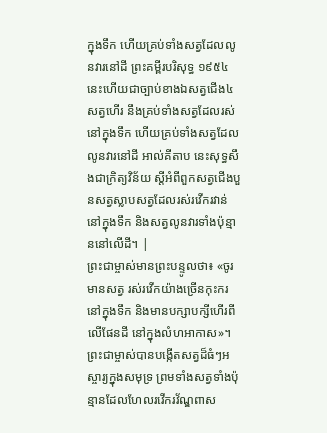ក្នុងទឹក ហើយគ្រប់ទាំងសត្វដែលលូនវារនៅដី ព្រះគម្ពីរបរិសុទ្ធ ១៩៥៤ នេះហើយជាច្បាប់ខាងឯសត្វជើង៤ សត្វហើរ នឹងគ្រប់ទាំងសត្វដែលរស់នៅក្នុងទឹក ហើយគ្រប់ទាំងសត្វដែលលូនវារនៅដី អាល់គីតាប នេះសុទ្ធសឹងជាក្រិត្យវិន័យ ស្តីអំពីពួកសត្វជើងបួនសត្វស្លាបសត្វដែលរស់រវើករវាន់នៅក្នុងទឹក និងសត្វលូនវារទាំងប៉ុន្មាននៅលើដី។ |
ព្រះជាម្ចាស់មានព្រះបន្ទូលថា៖ «ចូរមានសត្វ រស់រវើកយ៉ាងច្រើនកុះករនៅក្នុងទឹក និងមានបក្សាបក្សីហើរពីលើផែនដី នៅក្នុងលំហអាកាស»។
ព្រះជាម្ចាស់បានបង្កើតសត្វដ៏ធំៗអស្ចារ្យក្នុងសមុទ្រ ព្រមទាំងសត្វទាំងប៉ុន្មានដែលហែលរវើករវ័ណ្ឌពាស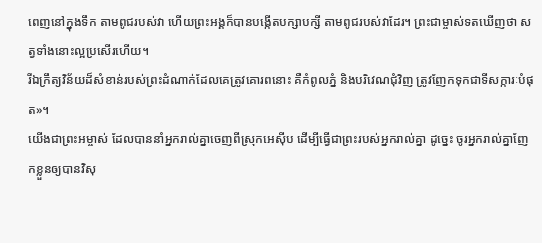ពេញនៅក្នុងទឹក តាមពូជរបស់វា ហើយព្រះអង្គក៏បានបង្កើតបក្សាបក្សី តាមពូជរបស់វាដែរ។ ព្រះជាម្ចាស់ទតឃើញថា សត្វទាំងនោះល្អប្រសើរហើយ។
រីឯក្រឹត្យវិន័យដ៏សំខាន់របស់ព្រះដំណាក់ដែលគេត្រូវគោរពនោះ គឺកំពូលភ្នំ និងបរិវេណជុំវិញ ត្រូវញែកទុកជាទីសក្ការៈបំផុត»។
យើងជាព្រះអម្ចាស់ ដែលបាននាំអ្នករាល់គ្នាចេញពីស្រុកអេស៊ីប ដើម្បីធ្វើជាព្រះរបស់អ្នករាល់គ្នា ដូច្នេះ ចូរអ្នករាល់គ្នាញែកខ្លួនឲ្យបានវិសុ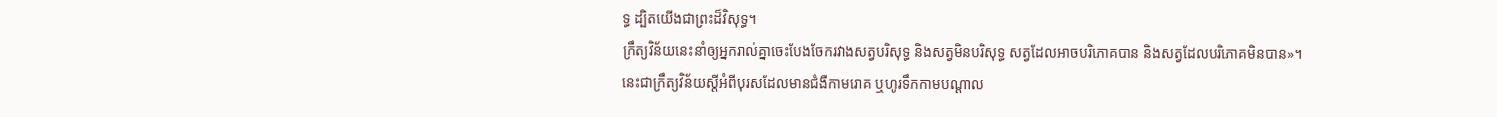ទ្ធ ដ្បិតយើងជាព្រះដ៏វិសុទ្ធ។
ក្រឹត្យវិន័យនេះនាំឲ្យអ្នករាល់គ្នាចេះបែងចែករវាងសត្វបរិសុទ្ធ និងសត្វមិនបរិសុទ្ធ សត្វដែលអាចបរិភោគបាន និងសត្វដែលបរិភោគមិនបាន»។
នេះជាក្រឹត្យវិន័យស្ដីអំពីបុរសដែលមានជំងឺកាមរោគ ឬហូរទឹកកាមបណ្ដាល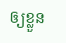ឲ្យខ្លួន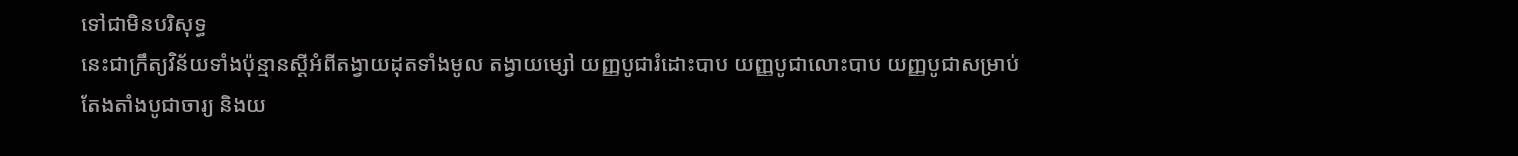ទៅជាមិនបរិសុទ្ធ
នេះជាក្រឹត្យវិន័យទាំងប៉ុន្មានស្ដីអំពីតង្វាយដុតទាំងមូល តង្វាយម្សៅ យញ្ញបូជារំដោះបាប យញ្ញបូជាលោះបាប យញ្ញបូជាសម្រាប់តែងតាំងបូជាចារ្យ និងយ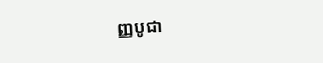ញ្ញបូជា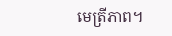មេត្រីភាព។